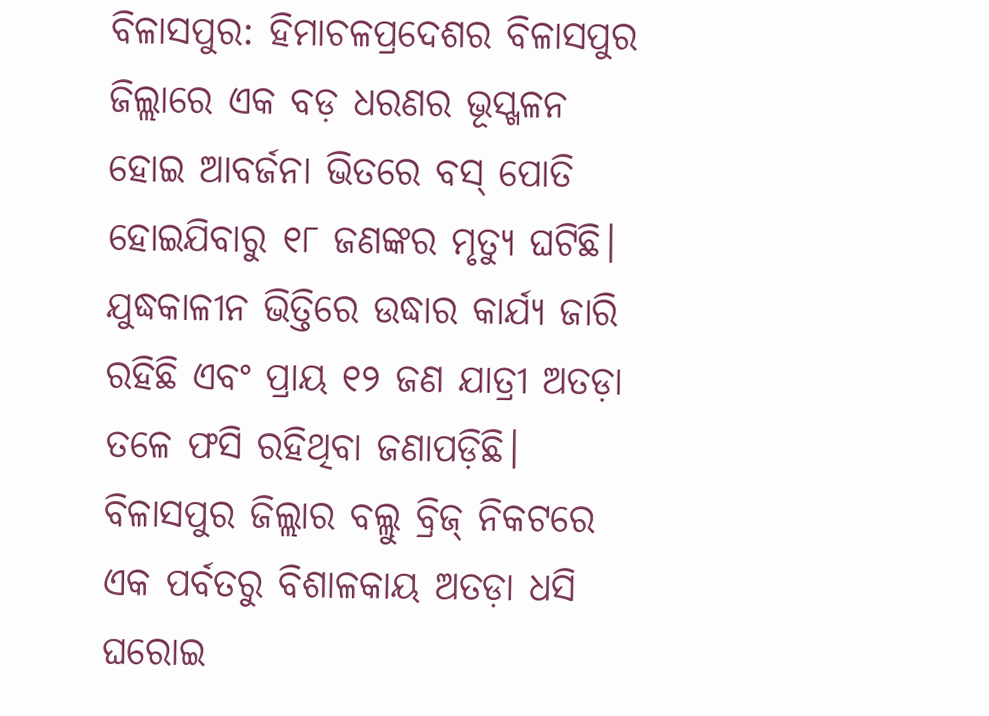ବିଳାସପୁର: ହିମାଚଳପ୍ରଦେଶର ବିଳାସପୁର ଜିଲ୍ଲାରେ ଏକ ବଡ଼ ଧରଣର ଭୂସ୍ଖଳନ ହୋଇ ଆବର୍ଜନା ଭିତରେ ବସ୍ ପୋତି ହୋଇଯିବାରୁ ୧୮ ଜଣଙ୍କର ମୃତ୍ୟୁ ଘଟିଛି। ଯୁଦ୍ଧକାଳୀନ ଭିତ୍ତିରେ ଉଦ୍ଧାର କାର୍ଯ୍ୟ ଜାରି ରହିଛି ଏବଂ ପ୍ରାୟ ୧୨ ଜଣ ଯାତ୍ରୀ ଅତଡ଼ା ତଳେ ଫସି ରହିଥିବା ଜଣାପଡ଼ିଛି। ବିଳାସପୁର ଜିଲ୍ଲାର ବଲ୍ଲୁ ବ୍ରିଜ୍ ନିକଟରେ ଏକ ପର୍ବତରୁ ବିଶାଳକାୟ ଅତଡ଼ା ଧସି ଘରୋଇ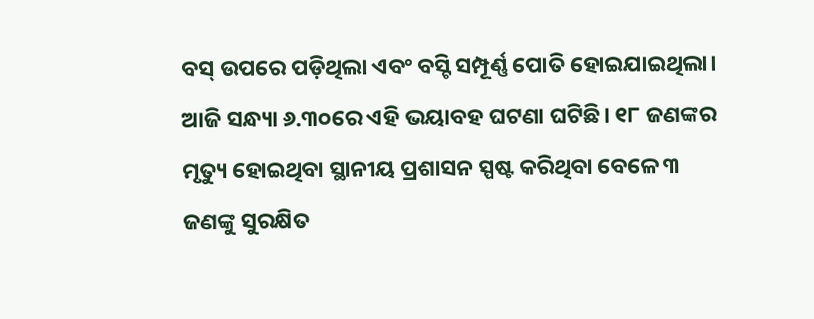ବସ୍ ଉପରେ ପଡ଼ିଥିଲା ଏବଂ ବସ୍ଟି ସମ୍ପୂର୍ଣ୍ଣ ପୋତି ହୋଇଯାଇଥିଲା। ଆଜି ସନ୍ଧ୍ୟା ୬.୩୦ରେ ଏହି ଭୟାବହ ଘଟଣା ଘଟିଛି। ୧୮ ଜଣଙ୍କର ମୃତ୍ୟୁ ହୋଇଥିବା ସ୍ଥାନୀୟ ପ୍ରଶାସନ ସ୍ପଷ୍ଟ କରିଥିବା ବେଳେ ୩ ଜଣଙ୍କୁ ସୁରକ୍ଷିତ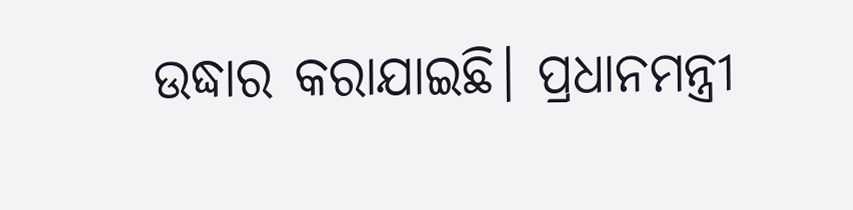ଉଦ୍ଧାର କରାଯାଇଛି। ପ୍ରଧାନମନ୍ତ୍ରୀ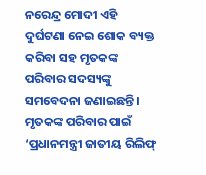ନରେନ୍ଦ୍ର ମୋଦୀ ଏହି ଦୁର୍ଘଟଣା ନେଇ ଶୋକ ବ୍ୟକ୍ତ କରିବା ସହ ମୃତକଙ୍କ ପରିବାର ସଦସ୍ୟଙ୍କୁ ସମବେଦନା ଜଣାଇଛନ୍ତି। ମୃତକଙ୍କ ପରିବାର ପାଇଁ ‘ପ୍ରଧାନମନ୍ତ୍ରୀ ଜାତୀୟ ରିଲିଫ୍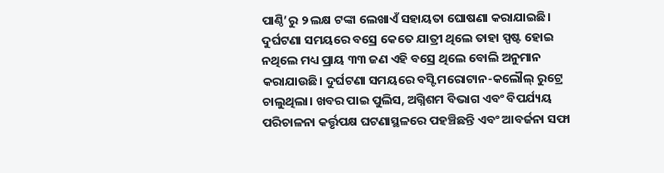ପାଣ୍ଠି’ରୁ ୨ ଲକ୍ଷ ଟଙ୍କା ଲେଖାଏଁ ସହାୟତା ଘୋଷଣା କରାଯାଇଛି।
ଦୁର୍ଘଟଣା ସମୟରେ ବସ୍ରେ କେତେ ଯାତ୍ରୀ ଥିଲେ ତାହା ସ୍ପଷ୍ଟ ହୋଇ ନଥିଲେ ମଧ୍ୟ ପ୍ରାୟ ୩୩ ଜଣ ଏହି ବସ୍ରେ ଥିଲେ ବୋଲି ଅନୁମାନ କରାଯାଉଛି। ଦୁର୍ଘଟଣା ସମୟରେ ବସ୍ଟି ମରୋଟାନ-କଲୌଲ୍ ରୁଟ୍ରେ ଚାଲୁଥିଲା। ଖବର ପାଇ ପୁଲିସ, ଅଗ୍ନିଶମ ବିଭାଗ ଏବଂ ବିପର୍ଯ୍ୟୟ ପରିଚାଳନା କର୍ତ୍ତୃପକ୍ଷ ଘଟଣାସ୍ଥଳରେ ପହଞ୍ଚିଛନ୍ତି ଏବଂ ଆବର୍ଜନା ସଫା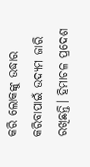କରି ଲୋକଙ୍କୁ ଉଦ୍ଧାର କରିବାପାଇଁ ଉଦ୍ୟମ ଜାରି ରଖିଛନ୍ତି। ହିମାଚଳ ପ୍ରଦେଶ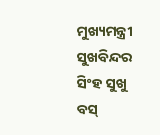ମୁଖ୍ୟମନ୍ତ୍ରୀ ସୁଖବିନ୍ଦର ସିଂହ ସୁଖୁ ବସ୍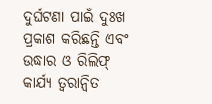ଦୁର୍ଘଟଣା ପାଇଁ ଦୁଃଖ ପ୍ରକାଶ କରିଛନ୍ତି ଏବଂ ଉଦ୍ଧାର ଓ ରିଲିଫ୍ କାର୍ଯ୍ୟ ତ୍ୱରାନ୍ୱିତ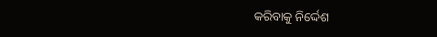କରିବାକୁ ନିର୍ଦ୍ଦେଶ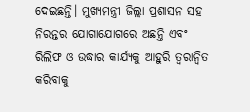ଦେଇଛନ୍ତି। ମୁଖ୍ୟମନ୍ତ୍ରୀ ଜିଲ୍ଲା ପ୍ରଶାସନ ସହ ନିରନ୍ତର ଯୋଗାଯୋଗରେ ଅଛନ୍ତି ଏବଂ ରିଲିଫ ଓ ଉଦ୍ଧାର କାର୍ଯ୍ୟକୁ ଆହୁରି ତ୍ୱରାନ୍ୱିତ କରିବାକୁ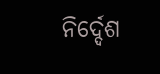ନିର୍ଦ୍ଦେଶ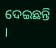ଦେଇଛନ୍ତି ।